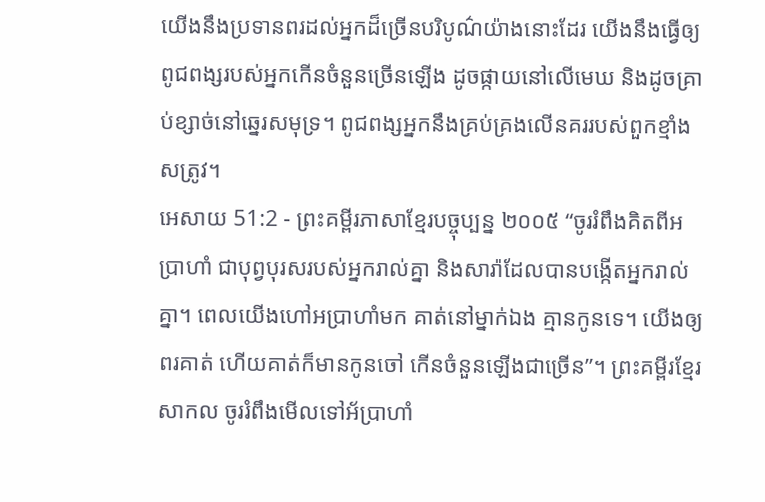យើងនឹងប្រទានពរដល់អ្នកដ៏ច្រើនបរិបូណ៌យ៉ាងនោះដែរ យើងនឹងធ្វើឲ្យពូជពង្សរបស់អ្នកកើនចំនួនច្រើនឡើង ដូចផ្កាយនៅលើមេឃ និងដូចគ្រាប់ខ្សាច់នៅឆ្នេរសមុទ្រ។ ពូជពង្សអ្នកនឹងគ្រប់គ្រងលើនគររបស់ពួកខ្មាំងសត្រូវ។
អេសាយ 51:2 - ព្រះគម្ពីរភាសាខ្មែរបច្ចុប្បន្ន ២០០៥ “ចូររំពឹងគិតពីអប្រាហាំ ជាបុព្វបុរសរបស់អ្នករាល់គ្នា និងសារ៉ាដែលបានបង្កើតអ្នករាល់គ្នា។ ពេលយើងហៅអប្រាហាំមក គាត់នៅម្នាក់ឯង គ្មានកូនទេ។ យើងឲ្យពរគាត់ ហើយគាត់ក៏មានកូនចៅ កើនចំនួនឡើងជាច្រើន”។ ព្រះគម្ពីរខ្មែរសាកល ចូររំពឹងមើលទៅអ័ប្រាហាំ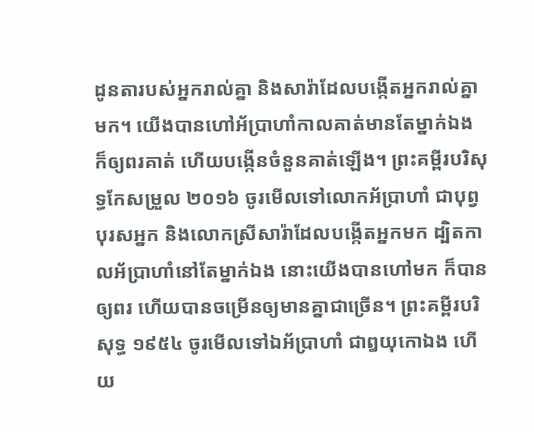ដូនតារបស់អ្នករាល់គ្នា និងសារ៉ាដែលបង្កើតអ្នករាល់គ្នាមក។ យើងបានហៅអ័ប្រាហាំកាលគាត់មានតែម្នាក់ឯង ក៏ឲ្យពរគាត់ ហើយបង្កើនចំនួនគាត់ឡើង។ ព្រះគម្ពីរបរិសុទ្ធកែសម្រួល ២០១៦ ចូរមើលទៅលោកអ័ប្រាហាំ ជាបុព្វបុរសអ្នក និងលោកស្រីសារ៉ាដែលបង្កើតអ្នកមក ដ្បិតកាលអ័ប្រាហាំនៅតែម្នាក់ឯង នោះយើងបានហៅមក ក៏បានឲ្យពរ ហើយបានចម្រើនឲ្យមានគ្នាជាច្រើន។ ព្រះគម្ពីរបរិសុទ្ធ ១៩៥៤ ចូរមើលទៅឯអ័ប្រាហាំ ជាឰយុកោឯង ហើយ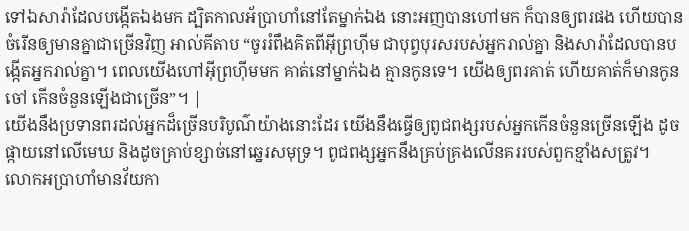ទៅឯសារ៉ាដែលបង្កើតឯងមក ដ្បិតកាលអ័ប្រាហាំនៅតែម្នាក់ឯង នោះអញបានហៅមក ក៏បានឲ្យពរផង ហើយបានចំរើនឲ្យមានគ្នាជាច្រើនវិញ អាល់គីតាប “ចូររំពឹងគិតពីអ៊ីព្រហ៊ីម ជាបុព្វបុរសរបស់អ្នករាល់គ្នា និងសារ៉ាដែលបានបង្កើតអ្នករាល់គ្នា។ ពេលយើងហៅអ៊ីព្រហ៊ីមមក គាត់នៅម្នាក់ឯង គ្មានកូនទេ។ យើងឲ្យពរគាត់ ហើយគាត់ក៏មានកូនចៅ កើនចំនួនឡើងជាច្រើន”។ |
យើងនឹងប្រទានពរដល់អ្នកដ៏ច្រើនបរិបូណ៌យ៉ាងនោះដែរ យើងនឹងធ្វើឲ្យពូជពង្សរបស់អ្នកកើនចំនួនច្រើនឡើង ដូចផ្កាយនៅលើមេឃ និងដូចគ្រាប់ខ្សាច់នៅឆ្នេរសមុទ្រ។ ពូជពង្សអ្នកនឹងគ្រប់គ្រងលើនគររបស់ពួកខ្មាំងសត្រូវ។
លោកអប្រាហាំមានវ័យកា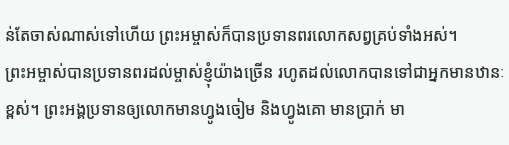ន់តែចាស់ណាស់ទៅហើយ ព្រះអម្ចាស់ក៏បានប្រទានពរលោកសព្វគ្រប់ទាំងអស់។
ព្រះអម្ចាស់បានប្រទានពរដល់ម្ចាស់ខ្ញុំយ៉ាងច្រើន រហូតដល់លោកបានទៅជាអ្នកមានឋានៈខ្ពស់។ ព្រះអង្គប្រទានឲ្យលោកមានហ្វូងចៀម និងហ្វូងគោ មានប្រាក់ មា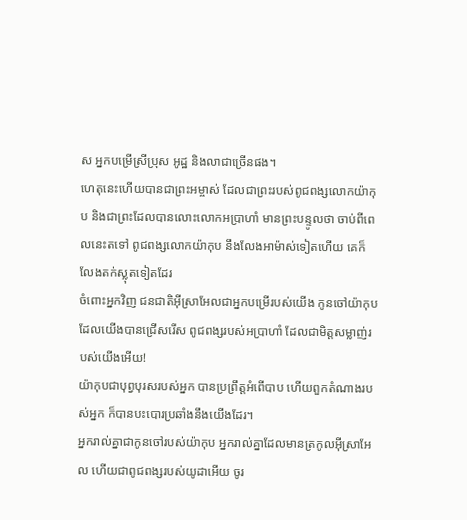ស អ្នកបម្រើស្រីប្រុស អូដ្ឋ និងលាជាច្រើនផង។
ហេតុនេះហើយបានជាព្រះអម្ចាស់ ដែលជាព្រះរបស់ពូជពង្សលោកយ៉ាកុប និងជាព្រះដែលបានលោះលោកអប្រាហាំ មានព្រះបន្ទូលថា ចាប់ពីពេលនេះតទៅ ពូជពង្សលោកយ៉ាកុប នឹងលែងអាម៉ាស់ទៀតហើយ គេក៏លែងតក់ស្លុតទៀតដែរ
ចំពោះអ្នកវិញ ជនជាតិអ៊ីស្រាអែលជាអ្នកបម្រើរបស់យើង កូនចៅយ៉ាកុបដែលយើងបានជ្រើសរើស ពូជពង្សរបស់អប្រាហាំ ដែលជាមិត្តសម្លាញ់របស់យើងអើយ!
យ៉ាកុបជាបុព្វបុរសរបស់អ្នក បានប្រព្រឹត្តអំពើបាប ហើយពួកតំណាងរបស់អ្នក ក៏បានបះបោរប្រឆាំងនឹងយើងដែរ។
អ្នករាល់គ្នាជាកូនចៅរបស់យ៉ាកុប អ្នករាល់គ្នាដែលមានត្រកូលអ៊ីស្រាអែល ហើយជាពូជពង្សរបស់យូដាអើយ ចូរ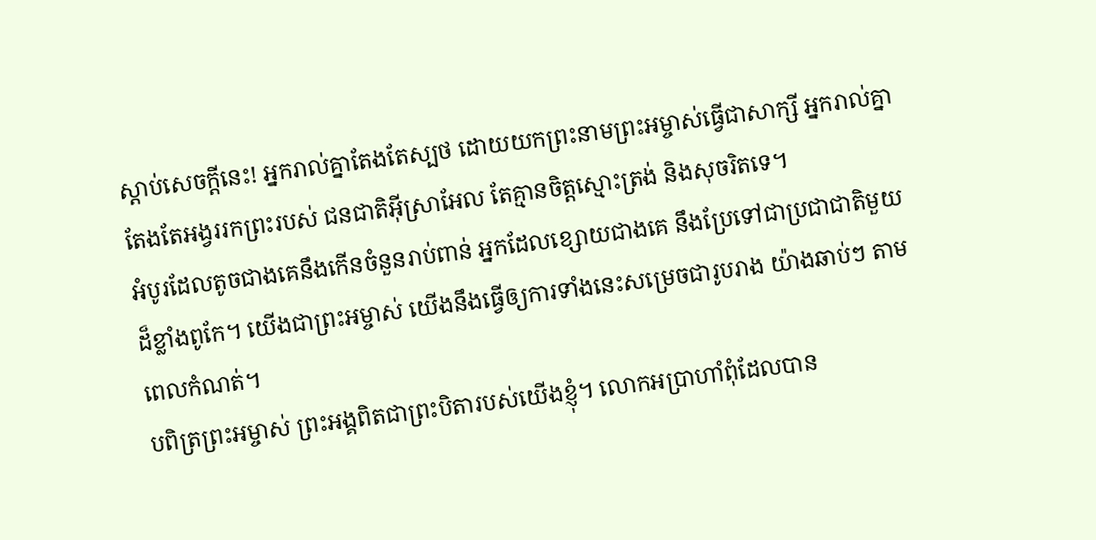ស្ដាប់សេចក្ដីនេះ! អ្នករាល់គ្នាតែងតែស្បថ ដោយយកព្រះនាមព្រះអម្ចាស់ធ្វើជាសាក្សី អ្នករាល់គ្នាតែងតែអង្វររកព្រះរបស់ ជនជាតិអ៊ីស្រាអែល តែគ្មានចិត្តស្មោះត្រង់ និងសុចរិតទេ។
អំបូរដែលតូចជាងគេនឹងកើនចំនួនរាប់ពាន់ អ្នកដែលខ្សោយជាងគេ នឹងប្រែទៅជាប្រជាជាតិមួយដ៏ខ្លាំងពូកែ។ យើងជាព្រះអម្ចាស់ យើងនឹងធ្វើឲ្យការទាំងនេះសម្រេចជារូបរាង យ៉ាងឆាប់ៗ តាមពេលកំណត់។
បពិត្រព្រះអម្ចាស់ ព្រះអង្គពិតជាព្រះបិតារបស់យើងខ្ញុំ។ លោកអប្រាហាំពុំដែលបាន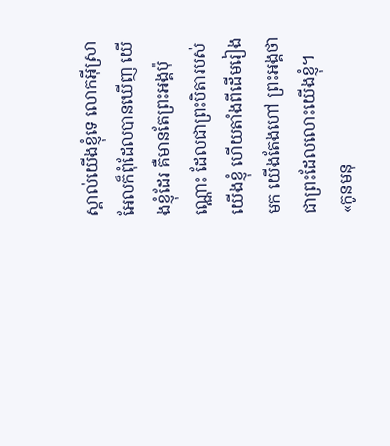ស្គាល់យើងខ្ញុំទេ លោកអ៊ីស្រាអែលក៏ពុំដែលបានឃើញ យើងខ្ញុំដែរ គឺមានតែព្រះអង្គប៉ុណ្ណោះ ដែលជាព្រះបិតារបស់យើងខ្ញុំ ហើយតាំងពីដើមរៀងមក យើងតែងហៅ ព្រះអង្គថាជាព្រះដែលលោះយើងខ្ញុំ។
«កូនមនុ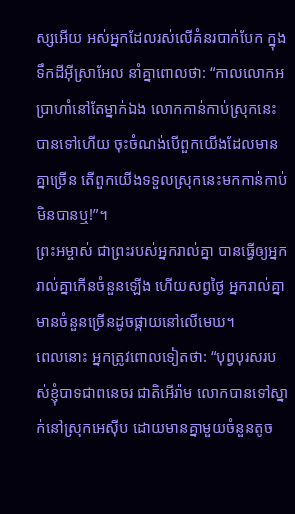ស្សអើយ អស់អ្នកដែលរស់លើគំនរបាក់បែក ក្នុងទឹកដីអ៊ីស្រាអែល នាំគ្នាពោលថា: “កាលលោកអប្រាហាំនៅតែម្នាក់ឯង លោកកាន់កាប់ស្រុកនេះបានទៅហើយ ចុះចំណង់បើពួកយើងដែលមានគ្នាច្រើន តើពួកយើងទទួលស្រុកនេះមកកាន់កាប់មិនបានឬ!”។
ព្រះអម្ចាស់ ជាព្រះរបស់អ្នករាល់គ្នា បានធ្វើឲ្យអ្នករាល់គ្នាកើនចំនួនឡើង ហើយសព្វថ្ងៃ អ្នករាល់គ្នាមានចំនួនច្រើនដូចផ្កាយនៅលើមេឃ។
ពេលនោះ អ្នកត្រូវពោលទៀតថា: “បុព្វបុរសរបស់ខ្ញុំបាទជាពនេចរ ជាតិអើរ៉ាម លោកបានទៅស្នាក់នៅស្រុកអេស៊ីប ដោយមានគ្នាមួយចំនួនតូច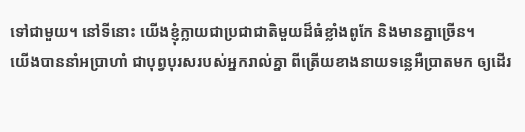ទៅជាមួយ។ នៅទីនោះ យើងខ្ញុំក្លាយជាប្រជាជាតិមួយដ៏ធំខ្លាំងពូកែ និងមានគ្នាច្រើន។
យើងបាននាំអប្រាហាំ ជាបុព្វបុរសរបស់អ្នករាល់គ្នា ពីត្រើយខាងនាយទន្លេអឺប្រាតមក ឲ្យដើរ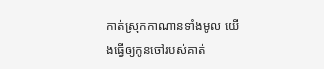កាត់ស្រុកកាណានទាំងមូល យើងធ្វើឲ្យកូនចៅរបស់គាត់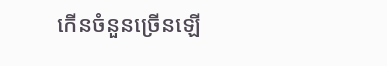កើនចំនួនច្រើនឡើ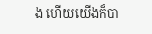ង ហើយយើងក៏បា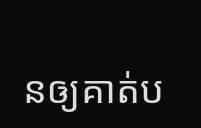នឲ្យគាត់ប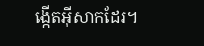ង្កើតអ៊ីសាកដែរ។